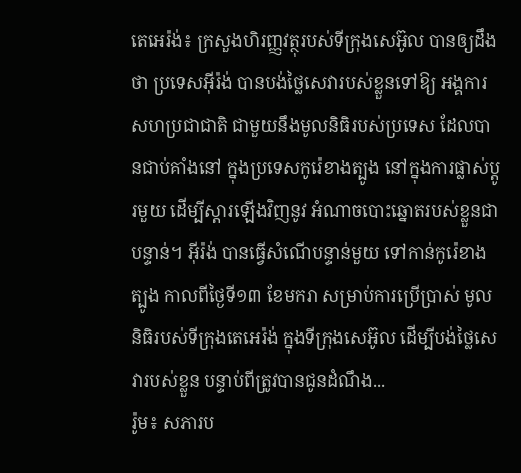តេអេរ៉ង់៖ ក្រសួងហិរញ្ញវត្ថុរបស់ទីក្រុងសេអ៊ូល បានឲ្យដឹងថា ប្រទេសអ៊ីរ៉ង់ បានបង់ថ្លៃសេវារបស់ខ្លួនទៅឱ្យ អង្គការសហប្រជាជាតិ ជាមួយនឹងមូលនិធិរបស់ប្រទេស ដែលបានជាប់គាំងនៅ ក្នុងប្រទេសកូរ៉េខាងត្បូង នៅក្នុងការផ្លាស់ប្តូរមួយ ដើម្បីស្ដារឡើងវិញនូវ អំណាចបោះឆ្នោតរបស់ខ្លួនជាបន្ទាន់។ អ៊ីរ៉ង់ បានធ្វើសំណើបន្ទាន់មួយ ទៅកាន់កូរ៉េខាងត្បូង កាលពីថ្ងៃទី១៣ ខែមករា សម្រាប់ការប្រើប្រាស់ មូលនិធិរបស់ទីក្រុងតេអេរ៉ង់ ក្នុងទីក្រុងសេអ៊ូល ដើម្បីបង់ថ្លៃសេវារបស់ខ្លួន បន្ទាប់ពីត្រូវបានជូនដំណឹង...
រ៉ូម៖ សភារប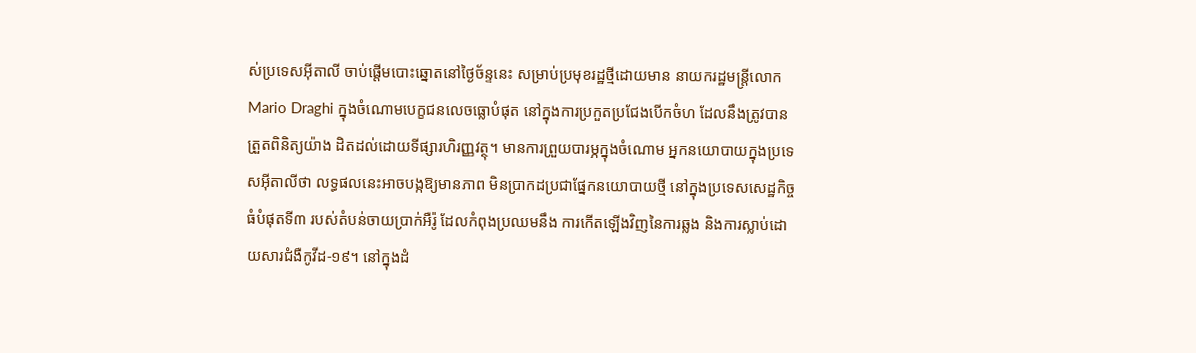ស់ប្រទេសអ៊ីតាលី ចាប់ផ្តើមបោះឆ្នោតនៅថ្ងៃច័ន្ទនេះ សម្រាប់ប្រមុខរដ្ឋថ្មីដោយមាន នាយករដ្ឋមន្ត្រីលោក Mario Draghi ក្នុងចំណោមបេក្ខជនលេចធ្លោបំផុត នៅក្នុងការប្រកួតប្រជែងបើកចំហ ដែលនឹងត្រូវបានត្រួតពិនិត្យយ៉ាង ដិតដល់ដោយទីផ្សារហិរញ្ញវត្ថុ។ មានការព្រួយបារម្ភក្នុងចំណោម អ្នកនយោបាយក្នុងប្រទេសអ៊ីតាលីថា លទ្ធផលនេះអាចបង្កឱ្យមានភាព មិនប្រាកដប្រជាផ្នែកនយោបាយថ្មី នៅក្នុងប្រទេសសេដ្ឋកិច្ចធំបំផុតទី៣ របស់តំបន់ចាយប្រាក់អឺរ៉ូ ដែលកំពុងប្រឈមនឹង ការកើតឡើងវិញនៃការឆ្លង និងការស្លាប់ដោយសារជំងឺកូវីដ-១៩។ នៅក្នុងដំ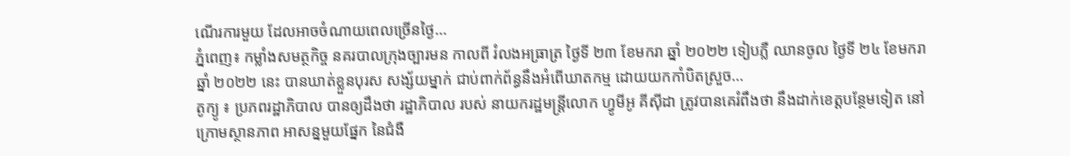ណើរការមួយ ដែលអាចចំណាយពេលច្រើនថ្ងៃ...
ភ្នំពេញ៖ កម្លាំងសមត្ថកិច្ច នគរបាលក្រុងច្បារមន កាលពី រំលងអធ្រាត្រ ថ្ងៃទី ២៣ ខែមករា ឆ្នាំ ២០២២ ទៀបភ្លឺ ឈានចូល ថ្ងៃទី ២៤ ខែមករា ឆ្នាំ ២០២២ នេះ បានឃាត់ខ្លួនបុរស សង្ស័យម្នាក់ ជាប់ពាក់ព័ន្ធនឹងអំពើឃាតកម្ម ដោយយកកាំបិតស្រួច...
តូក្យូ ៖ ប្រភពរដ្ឋាភិបាល បានឲ្យដឹងថា រដ្ឋាភិបាល របស់ នាយករដ្ឋមន្ត្រីលោក ហ្វូមីអូ គីស៊ីដា ត្រូវបានគេរំពឹងថា នឹងដាក់ខេត្តបន្ថែមទៀត នៅក្រោមស្ថានភាព អាសន្នមួយផ្នែក នៃជំងឺ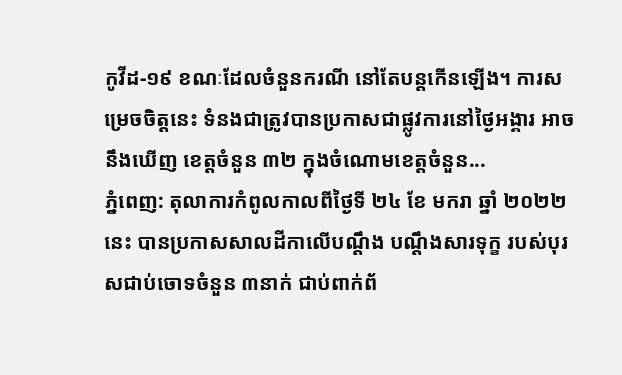កូវីដ-១៩ ខណៈដែលចំនួនករណី នៅតែបន្តកើនឡើង។ ការសម្រេចចិត្តនេះ ទំនងជាត្រូវបានប្រកាសជាផ្លូវការនៅថ្ងៃអង្គារ អាចនឹងឃើញ ខេត្តចំនួន ៣២ ក្នុងចំណោមខេត្តចំនួន...
ភ្នំពេញ: តុលាការកំពូលកាលពីថ្ងៃទី ២៤ ខែ មករា ឆ្នាំ ២០២២ នេះ បានប្រកាសសាលដីកាលើបណ្ដឹង បណ្តឹងសារទុក្ខ របស់បុរសជាប់ចោទចំនួន ៣នាក់ ជាប់ពាក់ព័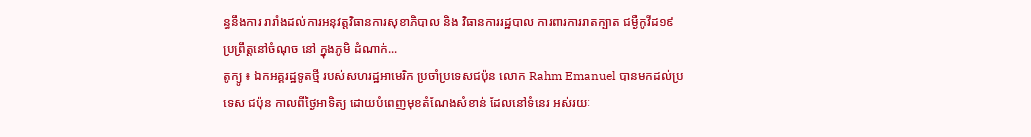ន្ធនឹងការ រារាំងដល់ការអនុវត្តវិធានការសុខាភិបាល និង វិធានការរដ្ឋបាល ការពារការរាតក្បាត ជម្ងឺកូវីដ១៩ ប្រព្រឹត្តនៅចំណុច នៅ ក្នុងភូមិ ដំណាក់...
តូក្យូ ៖ ឯកអគ្គរដ្ឋទូតថ្មី របស់សហរដ្ឋអាមេរិក ប្រចាំប្រទេសជប៉ុន លោក Rahm Emanuel បានមកដល់ប្រទេស ជប៉ុន កាលពីថ្ងៃអាទិត្យ ដោយបំពេញមុខតំណែងសំខាន់ ដែលនៅទំនេរ អស់រយៈ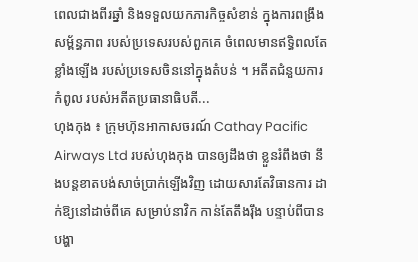ពេលជាងពីរឆ្នាំ និងទទួលយកភារកិច្ចសំខាន់ ក្នុងការពង្រឹងសម្ព័ន្ធភាព របស់ប្រទេសរបស់ពួកគេ ចំពេលមានឥទ្ធិពលតែខ្លាំងឡើង របស់ប្រទេសចិននៅក្នុងតំបន់ ។ អតីតជំនួយការកំពូល របស់អតីតប្រធានាធិបតី...
ហុងកុង ៖ ក្រុមហ៊ុនអាកាសចរណ៍ Cathay Pacific Airways Ltd របស់ហុងកុង បានឲ្យដឹងថា ខ្លួនរំពឹងថា នឹងបន្តខាតបង់សាច់ប្រាក់ឡើងវិញ ដោយសារតែវិធានការ ដាក់ឱ្យនៅដាច់ពីគេ សម្រាប់នាវិក កាន់តែតឹងរ៉ឹង បន្ទាប់ពីបានបង្ហា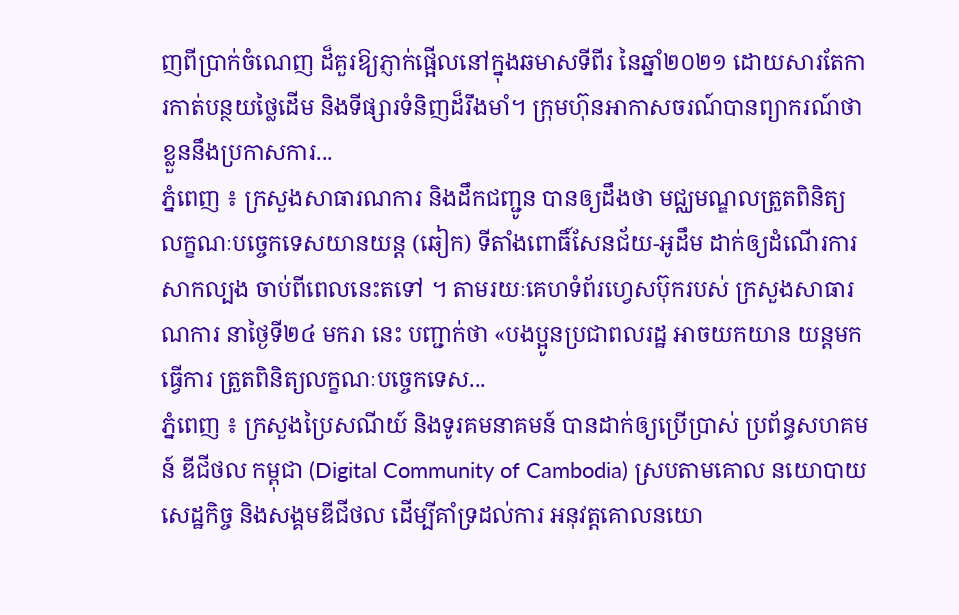ញពីប្រាក់ចំណេញ ដ៏គួរឱ្យភ្ញាក់ផ្អើលនៅក្នុងឆមាសទីពីរ នៃឆ្នាំ២០២១ ដោយសារតែការកាត់បន្ថយថ្លៃដើម និងទីផ្សារទំនិញដ៏រឹងមាំ។ ក្រុមហ៊ុនអាកាសចរណ៍បានព្យាករណ៍ថា ខ្លួននឹងប្រកាសការ...
ភ្នំពេញ ៖ ក្រសួងសាធារណការ និងដឹកជញ្ជូន បានឲ្យដឹងថា មជ្ឈមណ្ឌលត្រួតពិនិត្យ លក្ខណៈបច្ចេកទេសយានយន្ត (ឆៀក) ទីតាំងពោធិ៍សែនជ័យ-អូដឹម ដាក់ឲ្យដំណើរការសាកល្បង ចាប់ពីពេលនេះតទៅ ។ តាមរយៈគេហទំព័រហ្វេសប៊ុករបស់ ក្រសួងសាធារណការ នាថ្ងៃទី២៤ មករា នេះ បញ្ជាក់ថា «បងប្អូនប្រជាពលរដ្ឋ អាចយកយាន យន្តមកធ្វើការ ត្រួតពិនិត្យលក្ខណៈបច្ចេកទេស...
ភ្នំពេញ ៖ ក្រសួងប្រៃសណីយ៍ និងទូរគមនាគមន៍ បានដាក់ឲ្យប្រើប្រាស់ ប្រព័ន្ធសហគមន៍ ឌីជីថល កម្ពុជា (Digital Community of Cambodia) ស្របតាមគោល នយោបាយសេដ្ឋកិច្ច និងសង្គមឌីជីថល ដើម្បីគាំទ្រដល់ការ អនុវត្តគោលនយោ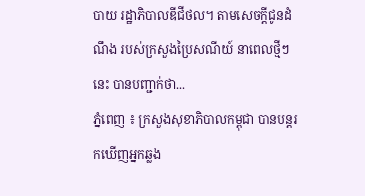បាយ រដ្ឋាភិបាលឌីជីថល។ តាមសេចក្ដីជូនដំណឹង របស់ក្រសួងប្រៃសណីយ៍ នាពេលថ្មីៗនេះ បានបញ្ជាក់ថា...
ភ្នំពេញ ៖ ក្រសួងសុខាភិបាលកម្ពុជា បានបន្តរកឃើញអ្នកឆ្លង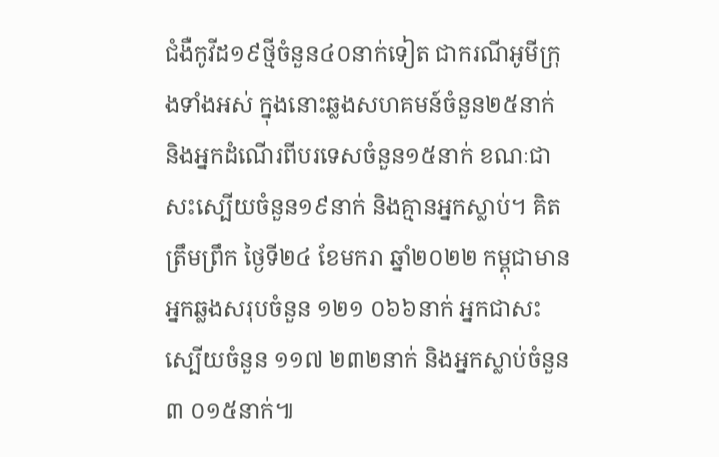ជំងឺកូវីដ១៩ថ្មីចំនួន៤០នាក់ទៀត ជាករណីអូមីក្រុងទាំងអស់ ក្នុងនោះឆ្លងសហគមន៍ចំនួន២៥នាក់ និងអ្នកដំណើរពីបរទេសចំនួន១៥នាក់ ខណៈជាសះស្បើយចំនួន១៩នាក់ និងគ្មានអ្នកស្លាប់។ គិតត្រឹមព្រឹក ថ្ងៃទី២៤ ខែមករា ឆ្នាំ២០២២ កម្ពុជាមានអ្នកឆ្លងសរុបចំនួន ១២១ ០៦៦នាក់ អ្នកជាសះស្បើយចំនួន ១១៧ ២៣២នាក់ និងអ្នកស្លាប់ចំនួន ៣ ០១៥នាក់៕